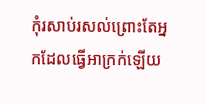កុំរសាប់រសល់ព្រោះតែអ្នកដែលធ្វើអាក្រក់ឡើយ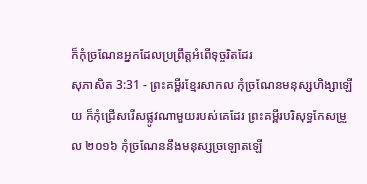ក៏កុំច្រណែនអ្នកដែលប្រព្រឹត្តអំពើទុច្ចរិតដែរ
សុភាសិត 3:31 - ព្រះគម្ពីរខ្មែរសាកល កុំច្រណែនមនុស្សហិង្សាឡើយ ក៏កុំជ្រើសរើសផ្លូវណាមួយរបស់គេដែរ ព្រះគម្ពីរបរិសុទ្ធកែសម្រួល ២០១៦ កុំច្រណែននឹងមនុស្សច្រឡោតឡើ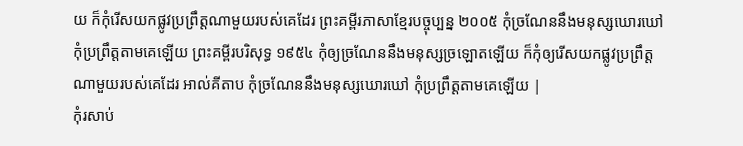យ ក៏កុំរើសយកផ្លូវប្រព្រឹត្តណាមួយរបស់គេដែរ ព្រះគម្ពីរភាសាខ្មែរបច្ចុប្បន្ន ២០០៥ កុំច្រណែននឹងមនុស្សឃោរឃៅ កុំប្រព្រឹត្តតាមគេឡើយ ព្រះគម្ពីរបរិសុទ្ធ ១៩៥៤ កុំឲ្យច្រណែននឹងមនុស្សច្រឡោតឡើយ ក៏កុំឲ្យរើសយកផ្លូវប្រព្រឹត្តណាមួយរបស់គេដែរ អាល់គីតាប កុំច្រណែននឹងមនុស្សឃោរឃៅ កុំប្រព្រឹត្តតាមគេឡើយ |
កុំរសាប់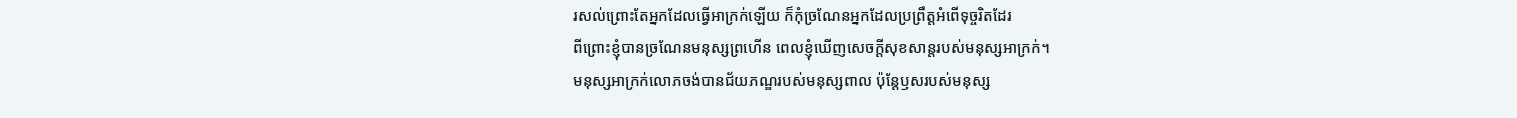រសល់ព្រោះតែអ្នកដែលធ្វើអាក្រក់ឡើយ ក៏កុំច្រណែនអ្នកដែលប្រព្រឹត្តអំពើទុច្ចរិតដែរ
ពីព្រោះខ្ញុំបានច្រណែនមនុស្សព្រហើន ពេលខ្ញុំឃើញសេចក្ដីសុខសាន្តរបស់មនុស្សអាក្រក់។
មនុស្សអាក្រក់លោភចង់បានជ័យភណ្ឌរបស់មនុស្សពាល ប៉ុន្តែឫសរបស់មនុស្ស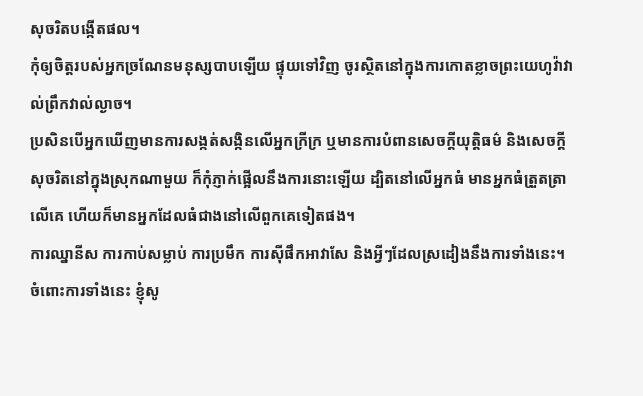សុចរិតបង្កើតផល។
កុំឲ្យចិត្តរបស់អ្នកច្រណែនមនុស្សបាបឡើយ ផ្ទុយទៅវិញ ចូរស្ថិតនៅក្នុងការកោតខ្លាចព្រះយេហូវ៉ាវាល់ព្រឹកវាល់ល្ងាច។
ប្រសិនបើអ្នកឃើញមានការសង្កត់សង្កិនលើអ្នកក្រីក្រ ឬមានការបំពានសេចក្ដីយុត្តិធម៌ និងសេចក្ដីសុចរិតនៅក្នុងស្រុកណាមួយ ក៏កុំភ្ញាក់ផ្អើលនឹងការនោះឡើយ ដ្បិតនៅលើអ្នកធំ មានអ្នកធំត្រួតត្រាលើគេ ហើយក៏មានអ្នកដែលធំជាងនៅលើពួកគេទៀតផង។
ការឈ្នានីស ការកាប់សម្លាប់ ការប្រមឹក ការស៊ីផឹកអាវាសែ និងអ្វីៗដែលស្រដៀងនឹងការទាំងនេះ។ ចំពោះការទាំងនេះ ខ្ញុំសូ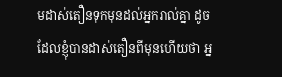មដាស់តឿនទុកមុនដល់អ្នករាល់គ្នា ដូចដែលខ្ញុំបានដាស់តឿនពីមុនហើយថា អ្ន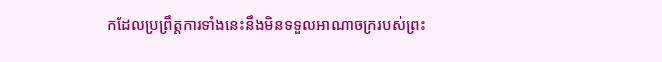កដែលប្រព្រឹត្តការទាំងនេះនឹងមិនទទួលអាណាចក្ររបស់ព្រះ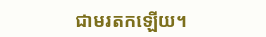ជាមរតកឡើយ។